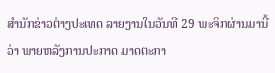ສຳນັກຂ່າວຕ່າງປະເທດ ລາຍງານໃນວັນທີ 29 ພະຈິກຜ່ານມານີ້ວ່າ ພາຍຫລັງການປະກາດ ມາດຕະກາ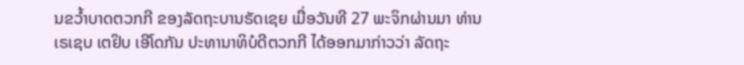ນຂວ້ຳບາດຕວກກີ ຂອງລັດຖະບານຣັດເຊຍ ເມື່ອວັນທີ 27 ພະຈິກຜ່ານມາ ທ່ານ ເຣເຊບ ເຕຢິບ ເອີໂດກັນ ປະທານາທິບໍດີຕວກກີ ໄດ້ອອກມາກ່າວວ່າ ລັດຖະ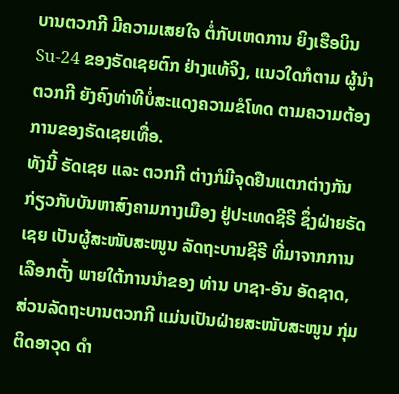ບານຕວກກີ ມີຄວາມເສຍໃຈ ຕໍ່ກັບເຫດການ ຍິງເຮືອບິນ Su-24 ຂອງຣັດເຊຍຕົກ ຢ່າງແທ້ຈິງ, ແນວໃດກໍຕາມ ຜູ້ນຳຕວກກີ ຍັງຄົງທ່າທີບໍ່ສະແດງຄວາມຂໍໂທດ ຕາມຄວາມຕ້ອງການຂອງຣັດເຊຍເທື່ອ.
ທັງນີ້ ຣັດເຊຍ ແລະ ຕວກກີ ຕ່າງກໍມີຈຸດຢືນແຕກຕ່າງກັນ ກ່ຽວກັບບັນຫາສົງຄາມກາງເມືອງ ຢູ່ປະເທດຊີຣີ ຊຶ່ງຝ່າຍຣັດເຊຍ ເປັນຜູ້ສະໜັບສະໜູນ ລັດຖະບານຊີຣີ ທີ່ມາຈາກການເລືອກຕັ້ງ ພາຍໃຕ້ການນຳຂອງ ທ່ານ ບາຊາ-ອັນ ອັດຊາດ, ສ່ວນລັດຖະບານຕວກກີ ແມ່ນເປັນຝ່າຍສະໜັບສະໜູນ ກຸ່ມຕິດອາວຸດ ດຳ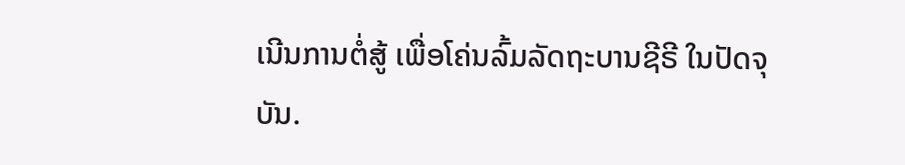ເນີນການຕໍ່ສູ້ ເພື່ອໂຄ່ນລົ້ມລັດຖະບານຊີຣີ ໃນປັດຈຸບັນ.